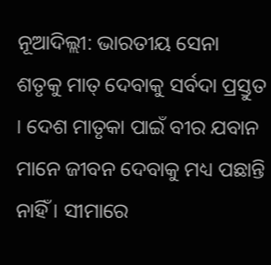ନୂଆଦିଲ୍ଲୀ: ଭାରତୀୟ ସେନା ଶତୃକୁ ମାତ୍ ଦେବାକୁ ସର୍ବଦା ପ୍ରସ୍ତୁତ । ଦେଶ ମାତୃକା ପାଇଁ ବୀର ଯବାନ ମାନେ ଜୀବନ ଦେବାକୁ ମଧ୍ୟ ପଛାନ୍ତି ନାହିଁ । ସୀମାରେ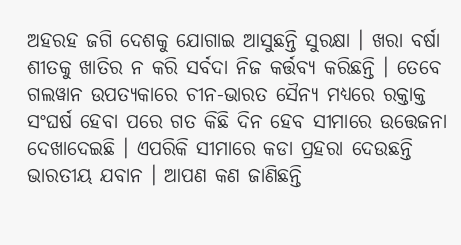ଅହରହ ଜଗି ଦେଶକୁ ଯୋଗାଇ ଆସୁଛନ୍ତି ସୁରକ୍ଷା । ଖରା ବର୍ଷା ଶୀତକୁ ଖାତିର ନ କରି ସର୍ବଦା ନିଜ କର୍ତ୍ତବ୍ୟ କରିଛନ୍ତି । ତେବେ ଗଲୱାନ ଉପତ୍ୟକାରେ ଚୀନ-ଭାରତ ସୈନ୍ୟ ମଧ୍ୟରେ ରକ୍ତାକ୍ତ ସଂଘର୍ଷ ହେବା ପରେ ଗତ କିଛି ଦିନ ହେବ ସୀମାରେ ଉତ୍ତେଜନା ଦେଖାଦେଇଛି । ଏପରିକି ସୀମାରେ କଡା ପ୍ରହରା ଦେଉଛନ୍ତି ଭାରତୀୟ ଯବାନ । ଆପଣ କଣ ଜାଣିଛନ୍ତି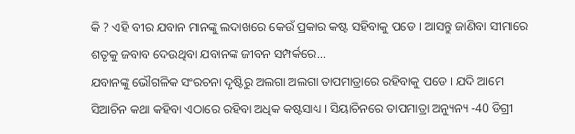କି ? ଏହି ବୀର ଯବାନ ମାନଙ୍କୁ ଲଦାଖରେ କେଉଁ ପ୍ରକାର କଷ୍ଟ ସହିବାକୁ ପଡେ । ଆସନ୍ତୁ ଜାଣିବା ସୀମାରେ ଶତୃକୁ ଜବାବ ଦେଉଥିବା ଯବାନଙ୍କ ଜୀବନ ସମ୍ପର୍କରେ...
ଯବାନଙ୍କୁ ଭୌଗଳିକ ସଂରଚନା ଦୃଷ୍ଟିରୁ ଅଲଗା ଅଲଗା ତାପମାତ୍ରାରେ ରହିବାକୁ ପଡେ । ଯଦି ଆମେ ସିଆଚିନ କଥା କହିବା ଏଠାରେ ରହିବା ଅଧିକ କଷ୍ଟସାଧ୍ୟ । ସିୟାଚିନରେ ତାପମାତ୍ରା ଅନ୍ୟୁନ୍ୟ -40 ଡିଗ୍ରୀ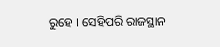ରୁହେ । ସେହିପରି ରାଜସ୍ଥାନ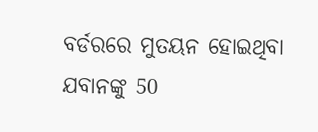ବର୍ଡରରେ ମୁତୟନ ହୋଇଥିବା ଯବାନଙ୍କୁ 50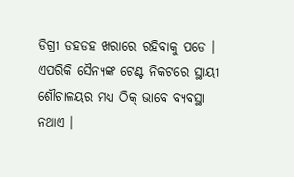ଡିଗ୍ରୀ ଡହଡହ ଖରାରେ ରହିବାକୁ ପଡେ । ଏପରିକି ସୈନ୍ୟଙ୍କ ଟେଣ୍ଟ ନିକଟରେ ସ୍ଥାୟୀ ଶୌଚାଳୟର ମଧ୍ୟ ଠିକ୍ ଭାବେ ବ୍ୟବସ୍ଥା ନଥାଏ ।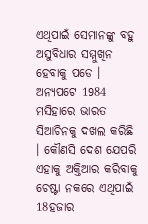ଏଥିପାଇଁ ସେମାନଙ୍କୁ ବହୁ ଅସୁବିଧାର ସମ୍ମୁଖିନ ହେବାକୁ ପଡେ । ଅନ୍ୟପଟେ 1984 ମସିହାରେ ଭାରତ ସିଆଚିନକୁ ଦଖଲ କରିଛି । କୌଣସି ଦେଶ ଯେପରି ଏହାକୁ ଅକ୍ତିଆର କରିବାକୁ ଚେଷ୍ଟା ନକରେ ଏଥିପାଇଁ 18ହଜାର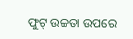ଫୁଟ୍ ଉଚ୍ଚତା ଉପରେ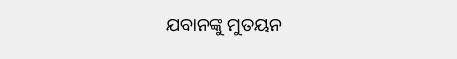ଯବାନଙ୍କୁ ମୁତୟନ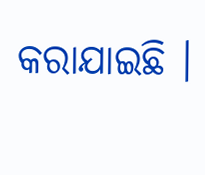କରାଯାଇଛି ।